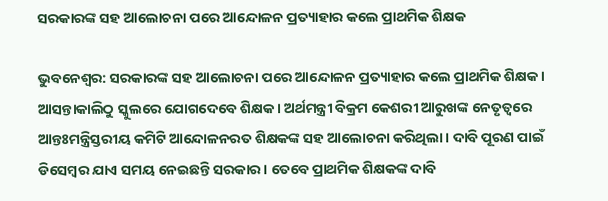ସରକାରଙ୍କ ସହ ଆଲୋଚନା ପରେ ଆନ୍ଦୋଳନ ପ୍ରତ୍ୟାହାର କଲେ ପ୍ରାଥମିକ ଶିକ୍ଷକ

ଭୁବନେଶ୍ୱର: ସରକାରଙ୍କ ସହ ଆଲୋଚନା ପରେ ଆନ୍ଦୋଳନ ପ୍ରତ୍ୟାହାର କଲେ ପ୍ରାଥମିକ ଶିକ୍ଷକ । ଆସନ୍ତାକାଲିଠୁ ସ୍କୁଲରେ ଯୋଗଦେବେ ଶିକ୍ଷକ । ଅର୍ଥମନ୍ତ୍ରୀ ବିକ୍ରମ କେଶରୀ ଆରୁଖଙ୍କ ନେତୃତ୍ବରେ ଆନ୍ତଃମନ୍ତ୍ରିସ୍ତରୀୟ କମିଟି ଆନ୍ଦୋଳନରତ ଶିକ୍ଷକଙ୍କ ସହ ଆଲୋଚନା କରିଥିଲା । ଦାବି ପୂରଣ ପାଇଁ ଡିସେମ୍ବର ଯାଏ ସମୟ ନେଇଛନ୍ତି ସରକାର । ତେବେ ପ୍ରାଥମିକ ଶିକ୍ଷକଙ୍କ ଦାବି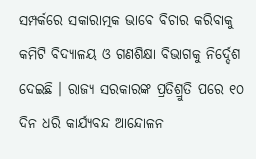ସମ୍ପର୍କରେ ସକାରାତ୍ମକ ଭାବେ ବିଚାର କରିବାକୁ କମିଟି ବିଦ୍ୟାଳୟ ଓ ଗଣଶିକ୍ଷା ବିଭାଗକୁ ନିର୍ଦ୍ଦେଶ ଦେଇଛି । ରାଜ୍ୟ ସରକାରଙ୍କ ପ୍ରତିଶ୍ରୁତି ପରେ ୧୦ ଦିନ ଧରି କାର୍ଯ୍ୟବନ୍ଦ ଆନ୍ଦୋଳନ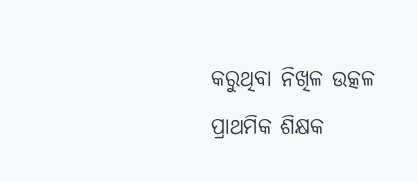କରୁଥିବା ନିଖିଳ ଉତ୍କଳ ପ୍ରାଥମିକ ଶିକ୍ଷକ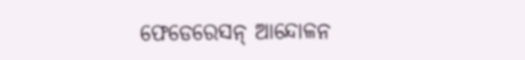ଫେଡେରେସନ୍ ଆନ୍ଦୋଳନ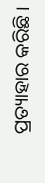ପ୍ରତ୍ୟାହାର କରିଛି ।